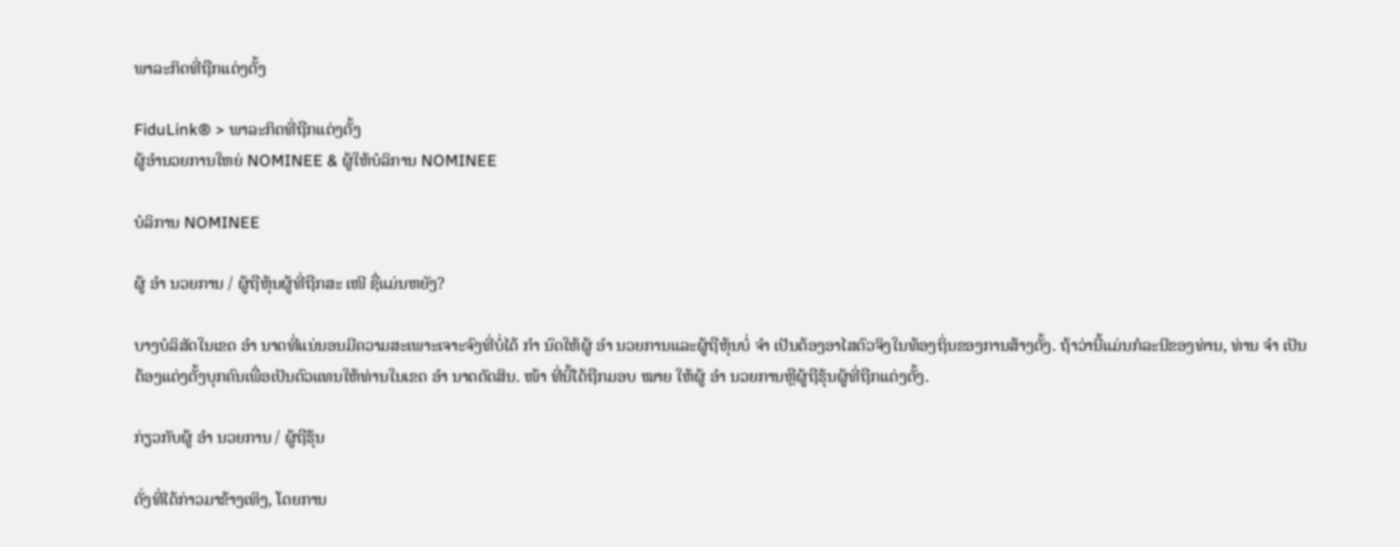ພາລະກິດທີ່ຖືກແຕ່ງຕັ້ງ

FiduLink® > ພາລະກິດທີ່ຖືກແຕ່ງຕັ້ງ
ຜູ້ອໍານວຍການໃຫຍ່ NOMINEE & ຜູ້ໃຫ້ບໍລິການ NOMINEE

ບໍລິການ NOMINEE

ຜູ້ ອຳ ນວຍການ / ຜູ້ຖືຫຸ້ນຜູ້ທີ່ຖືກສະ ເໜີ ຊື່ແມ່ນຫຍັງ?

ບາງບໍລິສັດໃນເຂດ ອຳ ນາດທີ່ແນ່ນອນມີຄວາມສະເພາະເຈາະຈົງທີ່ບໍ່ໄດ້ ກຳ ນົດໃຫ້ຜູ້ ອຳ ນວຍການແລະຜູ້ຖືຫຸ້ນບໍ່ ຈຳ ເປັນຕ້ອງອາໄສຕົວຈິງໃນທ້ອງຖິ່ນຂອງການສ້າງຕັ້ງ. ຖ້າວ່ານີ້ແມ່ນກໍລະນີຂອງທ່ານ, ທ່ານ ຈຳ ເປັນຕ້ອງແຕ່ງຕັ້ງບຸກຄົນເພື່ອເປັນຕົວແທນໃຫ້ທ່ານໃນເຂດ ອຳ ນາດຕັດສິນ. ໜ້າ ທີ່ນີ້ໄດ້ຖືກມອບ ໝາຍ ໃຫ້ຜູ້ ອຳ ນວຍການຫຼືຜູ້ຖືຮຸ້ນຜູ້ທີ່ຖືກແຕ່ງຕັ້ງ.

ກ່ຽວກັບຜູ້ ອຳ ນວຍການ / ຜູ້ຖືຮຸ້ນ

ດັ່ງທີ່ໄດ້ກ່າວມາຂ້າງເທິງ, ໂດຍການ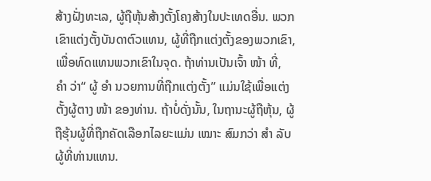ສ້າງຝັ່ງທະເລ, ຜູ້ຖືຫຸ້ນສ້າງຕັ້ງໂຄງສ້າງໃນປະເທດອື່ນ. ພວກເຂົາແຕ່ງຕັ້ງບັນດາຕົວແທນ, ຜູ້ທີ່ຖືກແຕ່ງຕັ້ງຂອງພວກເຂົາ, ເພື່ອທົດແທນພວກເຂົາໃນຈຸດ. ຖ້າທ່ານເປັນເຈົ້າ ໜ້າ ທີ່, ຄຳ ວ່າ“ ຜູ້ ອຳ ນວຍການທີ່ຖືກແຕ່ງຕັ້ງ” ແມ່ນໃຊ້ເພື່ອແຕ່ງຕັ້ງຜູ້ຕາງ ໜ້າ ຂອງທ່ານ. ຖ້າບໍ່ດັ່ງນັ້ນ, ໃນຖານະຜູ້ຖືຫຸ້ນ, ຜູ້ຖືຮຸ້ນຜູ້ທີ່ຖືກຄັດເລືອກໄລຍະແມ່ນ ເໝາະ ສົມກວ່າ ສຳ ລັບຜູ້ທີ່ທ່ານແທນ.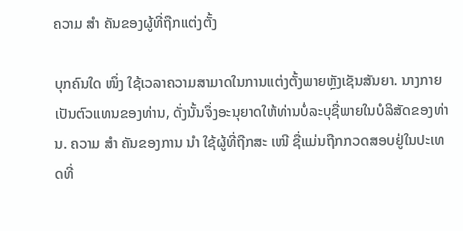ຄວາມ ສຳ ຄັນຂອງຜູ້ທີ່ຖືກແຕ່ງຕັ້ງ

ບຸກຄົນໃດ ໜຶ່ງ ໃຊ້ເວລາຄວາມສາມາດໃນການແຕ່ງຕັ້ງພາຍຫຼັງເຊັນສັນຍາ. ນາງກາຍເປັນຕົວແທນຂອງທ່ານ, ດັ່ງນັ້ນຈຶ່ງອະນຸຍາດໃຫ້ທ່ານບໍ່ລະບຸຊື່ພາຍໃນບໍລິສັດຂອງທ່ານ. ຄວາມ ສຳ ຄັນຂອງການ ນຳ ໃຊ້ຜູ້ທີ່ຖືກສະ ເໜີ ຊື່ແມ່ນຖືກກວດສອບຢູ່ໃນປະເທດທີ່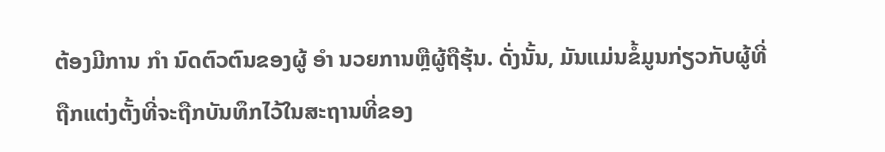ຕ້ອງມີການ ກຳ ນົດຕົວຕົນຂອງຜູ້ ອຳ ນວຍການຫຼືຜູ້ຖືຮຸ້ນ. ດັ່ງນັ້ນ, ມັນແມ່ນຂໍ້ມູນກ່ຽວກັບຜູ້ທີ່ຖືກແຕ່ງຕັ້ງທີ່ຈະຖືກບັນທຶກໄວ້ໃນສະຖານທີ່ຂອງ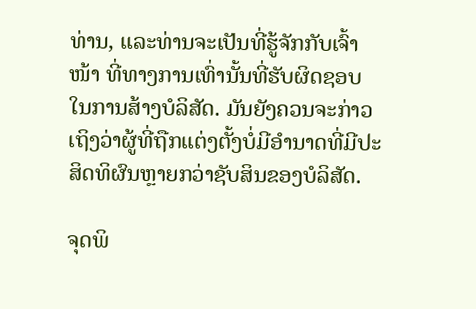ທ່ານ, ແລະທ່ານຈະເປັນທີ່ຮູ້ຈັກກັບເຈົ້າ ໜ້າ ທີ່ທາງການເທົ່ານັ້ນທີ່ຮັບຜິດຊອບໃນການສ້າງບໍລິສັດ. ມັນຍັງຄວນຈະກ່າວເຖິງວ່າຜູ້ທີ່ຖືກແຕ່ງຕັ້ງບໍ່ມີອໍານາດທີ່ມີປະສິດທິຜົນຫຼາຍກວ່າຊັບສິນຂອງບໍລິສັດ.

ຈຸດພິ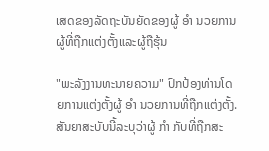ເສດຂອງລັດຖະບັນຍັດຂອງຜູ້ ອຳ ນວຍການຜູ້ທີ່ຖືກແຕ່ງຕັ້ງແລະຜູ້ຖືຮຸ້ນ

"ພະລັງງານທະນາຍຄວາມ" ປົກປ້ອງທ່ານໂດຍການແຕ່ງຕັ້ງຜູ້ ອຳ ນວຍການທີ່ຖືກແຕ່ງຕັ້ງ. ສັນຍາສະບັບນີ້ລະບຸວ່າຜູ້ ກຳ ກັບທີ່ຖືກສະ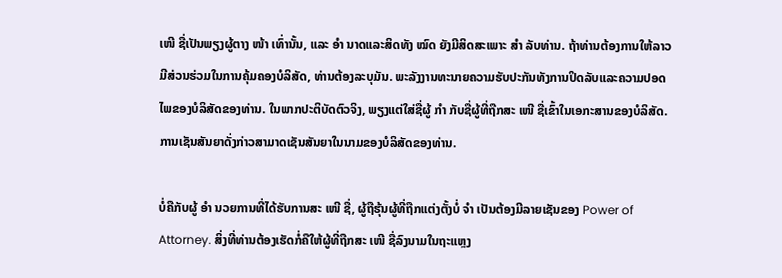ເໜີ ຊື່ເປັນພຽງຜູ້ຕາງ ໜ້າ ເທົ່ານັ້ນ, ແລະ ອຳ ນາດແລະສິດທັງ ໝົດ ຍັງມີສິດສະເພາະ ສຳ ລັບທ່ານ. ຖ້າທ່ານຕ້ອງການໃຫ້ລາວມີສ່ວນຮ່ວມໃນການຄຸ້ມຄອງບໍລິສັດ, ທ່ານຕ້ອງລະບຸມັນ. ພະລັງງານທະນາຍຄວາມຮັບປະກັນທັງການປິດລັບແລະຄວາມປອດໄພຂອງບໍລິສັດຂອງທ່ານ. ໃນພາກປະຕິບັດຕົວຈິງ, ພຽງແຕ່ໃສ່ຊື່ຜູ້ ກຳ ກັບຊື່ຜູ້ທີ່ຖືກສະ ເໜີ ຊື່ເຂົ້າໃນເອກະສານຂອງບໍລິສັດ. ການເຊັນສັນຍາດັ່ງກ່າວສາມາດເຊັນສັນຍາໃນນາມຂອງບໍລິສັດຂອງທ່ານ.

ບໍ່ຄືກັບຜູ້ ອຳ ນວຍການທີ່ໄດ້ຮັບການສະ ເໜີ ຊື່, ຜູ້ຖືຮຸ້ນຜູ້ທີ່ຖືກແຕ່ງຕັ້ງບໍ່ ຈຳ ເປັນຕ້ອງມີລາຍເຊັນຂອງ Power of Attorney. ສິ່ງທີ່ທ່ານຕ້ອງເຮັດກໍ່ຄືໃຫ້ຜູ້ທີ່ຖືກສະ ເໜີ ຊື່ລົງນາມໃນຖະແຫຼງ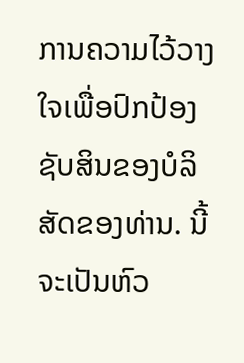ການຄວາມໄວ້ວາງໃຈເພື່ອປົກປ້ອງຊັບສິນຂອງບໍລິສັດຂອງທ່ານ. ນີ້ຈະເປັນຫົວ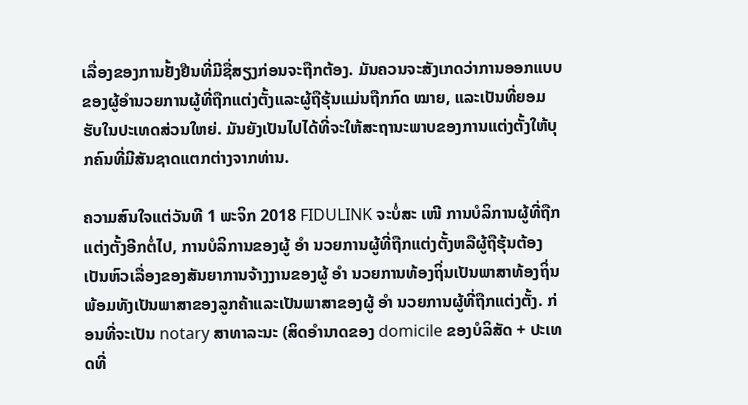ເລື່ອງຂອງການຢັ້ງຢືນທີ່ມີຊື່ສຽງກ່ອນຈະຖືກຕ້ອງ. ມັນຄວນຈະສັງເກດວ່າການອອກແບບຂອງຜູ້ອໍານວຍການຜູ້ທີ່ຖືກແຕ່ງຕັ້ງແລະຜູ້ຖືຮຸ້ນແມ່ນຖືກກົດ ໝາຍ, ແລະເປັນທີ່ຍອມຮັບໃນປະເທດສ່ວນໃຫຍ່. ມັນຍັງເປັນໄປໄດ້ທີ່ຈະໃຫ້ສະຖານະພາບຂອງການແຕ່ງຕັ້ງໃຫ້ບຸກຄົນທີ່ມີສັນຊາດແຕກຕ່າງຈາກທ່ານ.

ຄວາມສົນໃຈແຕ່ວັນທີ 1 ພະຈິກ 2018 FIDULINK ຈະບໍ່ສະ ເໜີ ການບໍລິການຜູ້ທີ່ຖືກແຕ່ງຕັ້ງອີກຕໍ່ໄປ, ການບໍລິການຂອງຜູ້ ອຳ ນວຍການຜູ້ທີ່ຖືກແຕ່ງຕັ້ງຫລືຜູ້ຖືຮຸ້ນຕ້ອງເປັນຫົວເລື່ອງຂອງສັນຍາການຈ້າງງານຂອງຜູ້ ອຳ ນວຍການທ້ອງຖິ່ນເປັນພາສາທ້ອງຖິ່ນພ້ອມທັງເປັນພາສາຂອງລູກຄ້າແລະເປັນພາສາຂອງຜູ້ ອຳ ນວຍການຜູ້ທີ່ຖືກແຕ່ງຕັ້ງ. ກ່ອນທີ່ຈະເປັນ notary ສາທາລະນະ (ສິດອໍານາດຂອງ domicile ຂອງບໍລິສັດ + ປະເທດທີ່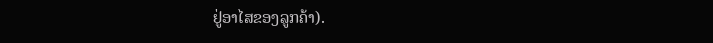ຢູ່ອາໄສຂອງລູກຄ້າ).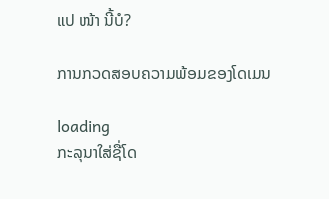ແປ ໜ້າ ນີ້ບໍ?

ການກວດສອບຄວາມພ້ອມຂອງໂດເມນ

loading
ກະລຸນາໃສ່ຊື່ໂດ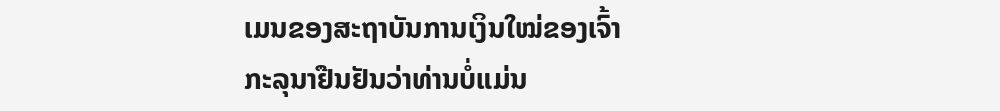ເມນຂອງສະຖາບັນການເງິນໃໝ່ຂອງເຈົ້າ
ກະລຸນາຢືນຢັນວ່າທ່ານບໍ່ແມ່ນ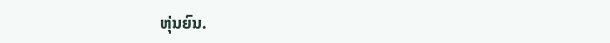ຫຸ່ນຍົນ.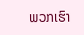ພວກເຮົາ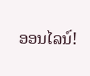ອອນໄລນ໌!